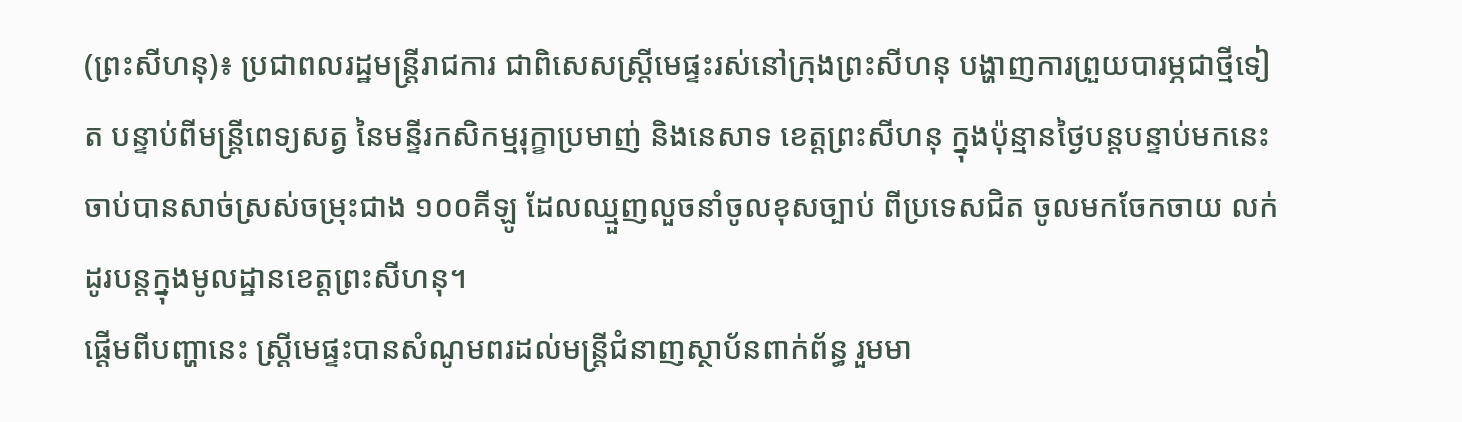(ព្រះសីហនុ)៖ ប្រជាពលរដ្ឋមន្ត្រីរាជការ ជាពិសេសស្ត្រីមេផ្ទះរស់នៅក្រុងព្រះសីហនុ បង្ហាញការព្រួយបារម្ភជាថ្មីទៀត បន្ទាប់ពីមន្ត្រីពេទ្យសត្វ នៃមន្ទីរកសិកម្មរុក្ខាប្រមាញ់ និងនេសាទ ខេត្តព្រះសីហនុ ក្នុងប៉ុន្មានថ្ងៃបន្តបន្ទាប់មកនេះ ចាប់បានសាច់ស្រស់ចម្រុះជាង ១០០គីឡូ ដែលឈ្មួញលួចនាំចូលខុសច្បាប់ ពីប្រទេសជិត ចូលមកចែកចាយ លក់ដូរបន្តក្នុងមូលដ្ឋានខេត្តព្រះសីហនុ។
ផ្តើមពីបញ្ហានេះ ស្ត្រីមេផ្ទះបានសំណូមពរដល់មន្ត្រីជំនាញស្ថាប័នពាក់ព័ន្ធ រួមមា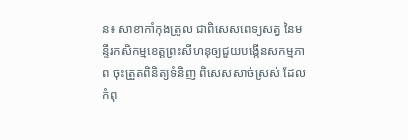ន៖ សាខាកាំកុងត្រូល ជាពិសេសពេទ្យសត្វ នៃមន្ទីរកសិកម្មខេត្តព្រះសីហនុឲ្យជួយបង្កើនសកម្មភាព ចុះត្រួតពិនិត្យទំនិញ ពិសេសសាច់ស្រស់ ដែលកំពុ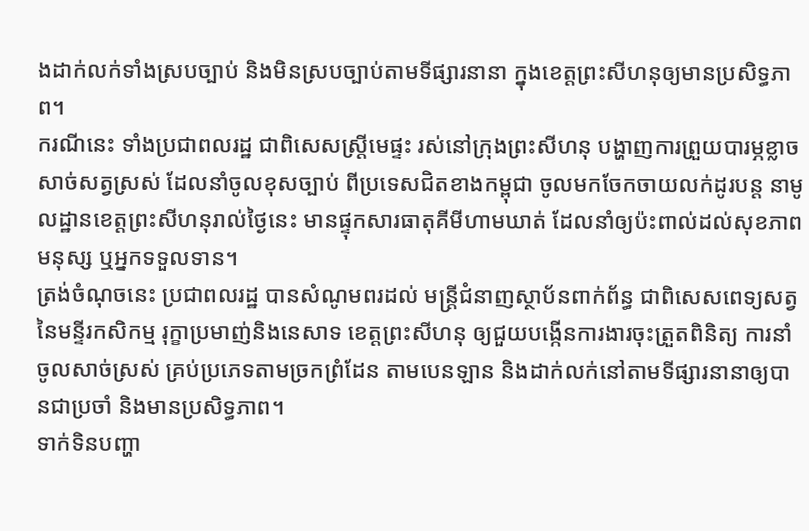ងដាក់លក់ទាំងស្របច្បាប់ និងមិនស្របច្បាប់តាមទីផ្សារនានា ក្នុងខេត្តព្រះសីហនុឲ្យមានប្រសិទ្ធភាព។
ករណីនេះ ទាំងប្រជាពលរដ្ឋ ជាពិសេសស្ត្រីមេផ្ទះ រស់នៅក្រុងព្រះសីហនុ បង្ហាញការព្រួយបារម្ភខ្លាច សាច់សត្វស្រស់ ដែលនាំចូលខុសច្បាប់ ពីប្រទេសជិតខាងកម្ពុជា ចូលមកចែកចាយលក់ដូរបន្ត នាមូលដ្ឋានខេត្តព្រះសីហនុរាល់ថ្ងៃនេះ មានផ្ទុកសារធាតុគីមីហាមឃាត់ ដែលនាំឲ្យប៉ះពាល់ដល់សុខភាពមនុស្ស ឬអ្នកទទួលទាន។
ត្រង់ចំណុចនេះ ប្រជាពលរដ្ឋ បានសំណូមពរដល់ មន្ត្រីជំនាញស្ថាប័នពាក់ព័ន្ធ ជាពិសេសពេទ្យសត្វ នៃមន្ទីរកសិកម្ម រុក្ខាប្រមាញ់និងនេសាទ ខេត្តព្រះសីហនុ ឲ្យជួយបង្កើនការងារចុះត្រួតពិនិត្យ ការនាំចូលសាច់ស្រស់ គ្រប់ប្រភេទតាមច្រកព្រំដែន តាមបេនឡាន និងដាក់លក់នៅតាមទីផ្សារនានាឲ្យបានជាប្រចាំ និងមានប្រសិទ្ធភាព។
ទាក់ទិនបញ្ហា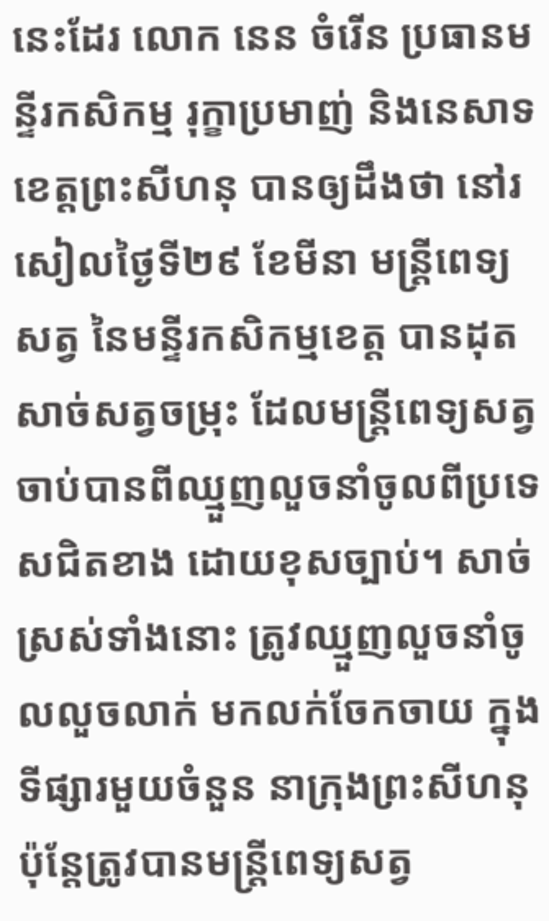នេះដែរ លោក នេន ចំរើន ប្រធានមន្ទីរកសិកម្ម រុក្ខាប្រមាញ់ និងនេសាទ ខេត្តព្រះសីហនុ បានឲ្យដឹងថា នៅរសៀលថ្ងៃទី២៩ ខែមីនា មន្ត្រីពេទ្យសត្វ នៃមន្ទីរកសិកម្មខេត្ត បានដុតសាច់សត្វចម្រុះ ដែលមន្ត្រីពេទ្យសត្វ ចាប់បានពីឈ្មួញលួចនាំចូលពីប្រទេសជិតខាង ដោយខុសច្បាប់។ សាច់ស្រស់ទាំងនោះ ត្រូវឈ្មួញលួចនាំចូលលួចលាក់ មកលក់ចែកចាយ ក្នុងទីផ្សារមួយចំនួន នាក្រុងព្រះសីហនុ ប៉ុន្តែត្រូវបានមន្ត្រីពេទ្យសត្វ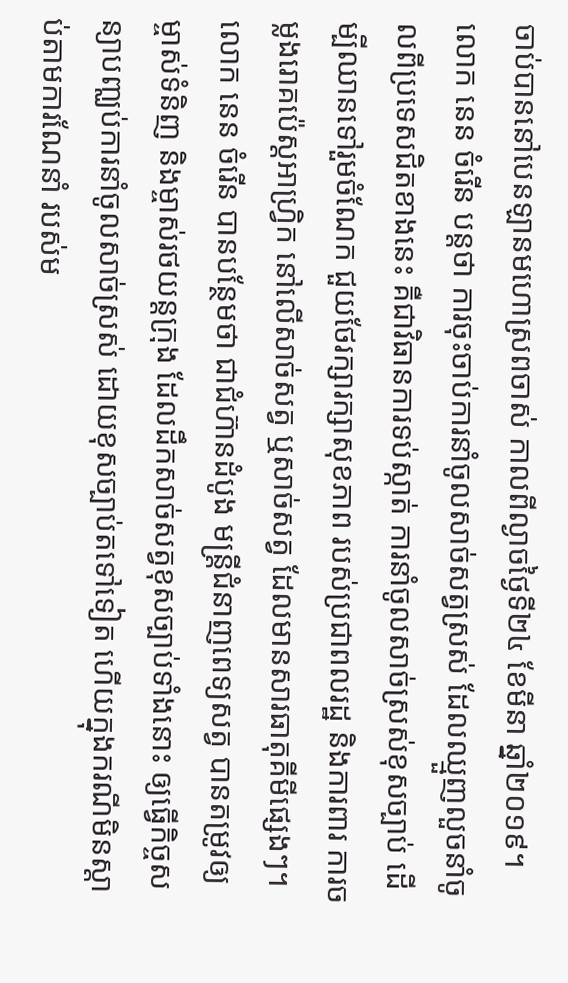ចាប់បាននៅបេនឡានមហោស្រពចាស់ កាលពីល្ងាចថ្ងៃទី២៤ ខែមីនា ឆ្នាំ២០១៩។
លោក នេន ចំរើន បន្តថា ការចុះចាប់ការនាំចូលសាច់សត្វស្រស់ ដែលឈ្មួញលួចនាំចូលពីប្រទេសជិតខាងនេះ គឺជាវិធានការទប់ស្កាត់ ការនាំចូលសាច់ស្រស់ខុសច្បាប់ ដើម្បីឈានទៅរួមចំណែក ជួយថែរក្សារក្សាសុខភាព របស់ប្រជាពលរដ្ឋ និងការពារ ការចម្លងរោគប៉េស្តអាហ្វ្រិក នៅលើសាច់សត្វ ឬសាច់សត្វ ដែលមានសារធាតុគីមីផ្សេងៗ។
លោក នេន ចំរើន បានបន្ថែមថា ជាជំហ៊ានដំបូង មន្ត្រីជំនាញពេទ្យសត្វ បានតម្រូវឲ្យម្ចាស់ទំនិញ និងម្ចាស់រថយន្តក្រុង ដែលដឹកសាច់សត្វខុសច្បាប់ទាំងនោះ ឲ្យធ្វើកិច្ចសន្យាបញ្ឈប់ការនាំចូលសាច់ស្រស់ ដោយខុសច្បាប់តទៅទៀត ហើយក្នុងករណីមិនស្ដាប់តាមការណែនាំ របស់ម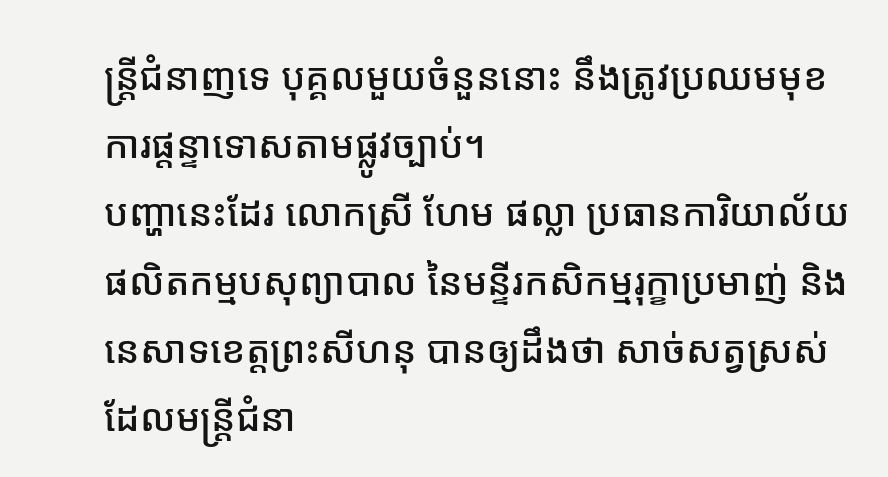ន្ត្រីជំនាញទេ បុគ្គលមួយចំនួននោះ នឹងត្រូវប្រឈមមុខការផ្តន្ទាទោសតាមផ្លូវច្បាប់។
បញ្ហានេះដែរ លោកស្រី ហែម ផល្លា ប្រធានការិយាល័យផលិតកម្មបសុព្យាបាល នៃមន្ទីរកសិកម្មរុក្ខាប្រមាញ់ និងនេសាទខេត្តព្រះសីហនុ បានឲ្យដឹងថា សាច់សត្វស្រស់ ដែលមន្ត្រីជំនា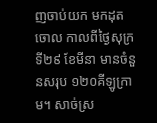ញចាប់យក មកដុតចោល កាលពីថ្ងៃសុក្រទី២៩ ខែមីនា មានចំនួនសរុប ១២០គីឡូក្រាម។ សាច់ស្រ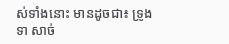ស់ទាំងនោះ មានដូចជា៖ ទ្រូងទា សាច់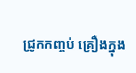ជ្រូកកញ្ចប់ គ្រឿងក្នុង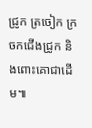ជ្រូក ត្រចៀក ក្រចកជើងជ្រូក និងពោះគោជាដើម៕